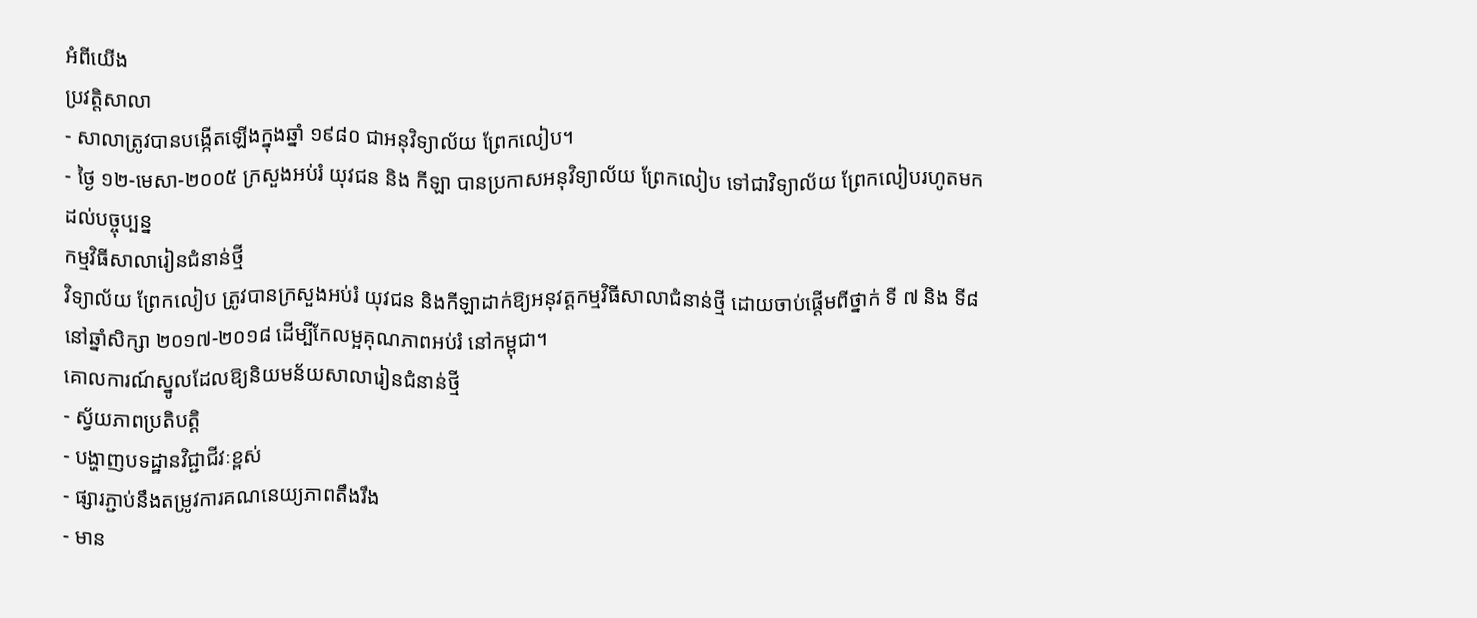អំពីយើង
ប្រវត្តិសាលា
- សាលាត្រូវបានបង្កើតឡើងក្នុងឆ្នាំ ១៩៨០ ជាអនុវិទ្យាល័យ ព្រែកលៀប។
- ថ្ងៃ ១២-មេសា-២០០៥ ក្រសួងអប់រំ យុវជន និង កីឡា បានប្រកាសអនុវិទ្យាល័យ ព្រែកលៀប ទៅជាវិទ្យាល័យ ព្រែកលៀបរហូតមកដល់បច្ចុប្បន្ន
កម្មវិធីសាលារៀនជំនាន់ថ្មី
វិទ្យាល័យ ព្រែកលៀប ត្រូវបានក្រសួងអប់រំ យុវជន និងកីឡាដាក់ឱ្យអនុវត្តកម្មវិធីសាលាជំនាន់ថ្មី ដោយចាប់ផ្តើមពីថ្នាក់ ទី ៧ និង ទី៨ នៅឆ្នាំសិក្សា ២០១៧-២០១៨ ដើម្បីកែលម្អគុណភាពអប់រំ នៅកម្ពុជា។
គោលការណ៍ស្នូលដែលឱ្យនិយមន័យសាលារៀនជំនាន់ថ្មី
- ស្វ័យភាពប្រតិបត្តិ
- បង្ហាញបទដ្ឋានវិជ្ជាជីវៈខ្ពស់
- ផ្សារភ្ជាប់នឹងតម្រូវការគណនេយ្យភាពតឹងរឹង
- មាន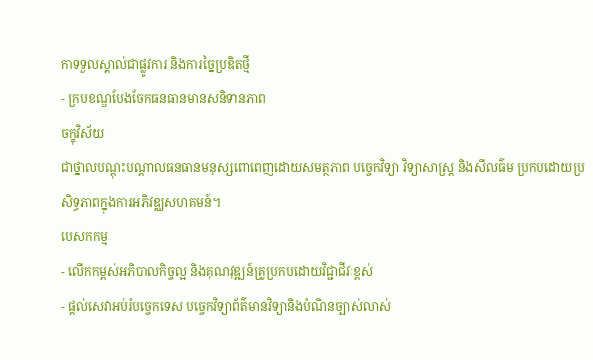កាទទួលស្គាល់ជាផ្លូវការ និងការច្នៃប្រឌិតថ្មី
- ក្របខណ្ឌបែងចែកធនធានមានសនិទានភាព
ចក្ខុវិស័យ
ជាថ្នាលបណ្តុះបណ្តាលធនធានមនុស្សពោពេញដោយសមត្ថភាព បច្ចេកវិទ្យា វិទ្យាសាស្ត្រ និងសីលធ៌ម ប្រកបដោយប្រសិទ្ធភាពក្នុងការអភិវឌ្ឈសហគមន៍។
បេសកកម្ម
- លើកកម្ពស់អភិបាលកិច្ចល្អ និងគុណវុឌ្ឍន៍គ្រូប្រកបដោយវិជ្ជាជីវៈខ្ពស់
- ផ្តល់សេវាអប់រំបច្ចេកទេស បច្ចេកវិទ្យាព័ត៌មានវិទ្យានិងបំណិនច្បាស់លាស់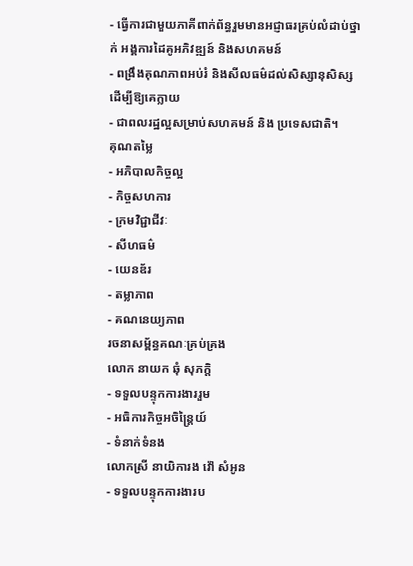- ធ្វើការជាមួយភាគីពាក់ព័ន្ធរួមមានអជ្ញាធរគ្រប់លំដាប់ថ្នាក់ អង្គការដៃគូអភិវឌ្ឍន៍ និងសហគមន៍
- ពង្រឹងគុណភាពអប់រំ និងសីលធម៌ដល់សិស្សានុសិស្ស ដើម្បីឱ្យគេក្លាយ
- ជាពលរដ្ឋល្អសម្រាប់សហគមន៍ និង ប្រទេសជាតិ។
គុណតម្លៃ
- អភិបាលកិច្ចល្អ
- កិច្ចសហការ
- ក្រមវិជ្ជាជីវៈ
- សីហធម៌
- យេនឌ័រ
- តម្លាភាព
- គណនេយ្យភាព
រចនាសម្ព័ន្ធគណៈគ្រប់គ្រង
លោក នាយក ឆុំ សុភក្តិ
- ទទួលបន្ទុកការងាររួម
- អធិការកិច្ចអចិន្ត្រៃយ៍
- ទំនាក់ទំនង
លោកស្រី នាយិការង វ៉ៅ សំអូន
- ទទួលបន្ទុកការងារប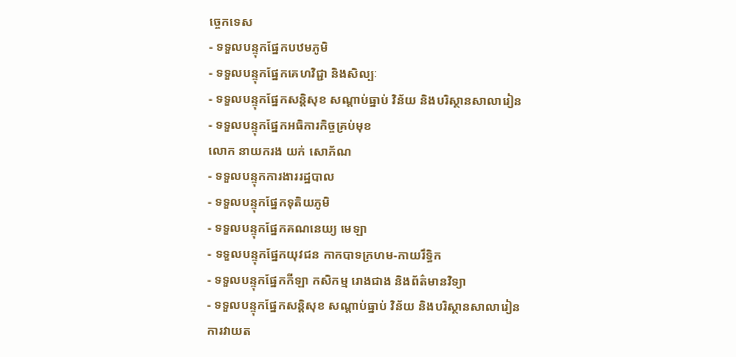ច្ចេកទេស
- ទទួលបន្ទុកផ្នែកបឋមភូមិ
- ទទួលបន្ទុកផ្នែកគេហវិជ្ជា និងសិល្បៈ
- ទទួលបន្ទុកផ្នែកសន្តិសុខ សណ្តាប់ធ្នាប់ វិន័យ និងបរិស្ថានសាលារៀន
- ទទួលបន្ទុកផ្នែកអធិការកិច្ចគ្រប់មុខ
លោក នាយករង យក់ សោភ័ណ
- ទទួលបន្ទុកការងាររដ្ឋបាល
- ទទួលបន្ទុកផ្នែកទុតិយភូមិ
- ទទួលបន្ទុកផ្នែកគណនេយ្យ មេឡា
- ទទួលបន្ទុកផ្នែកយុវជន កាកបាទក្រហម-កាយរឹទិ្ធក
- ទទួលបន្ទុកផ្នែកកីឡា កសិកម្ម រោងជាង និងព័ត៌មានវិទ្យា
- ទទួលបន្ទុកផ្នែកសន្តិសុខ សណ្តាប់ធ្នាប់ វិន័យ និងបរិស្ថានសាលារៀន
ការវាយត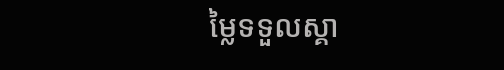ម្លៃទទួលស្គា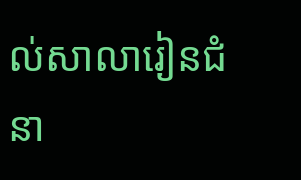ល់សាលារៀនជំនា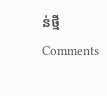ន់ថ្មី
Comments